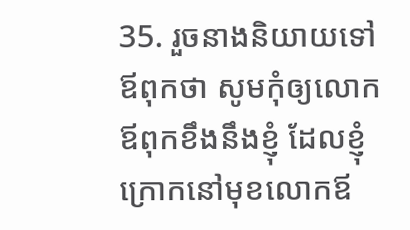35. រួចនាងនិយាយទៅឪពុកថា សូមកុំឲ្យលោកឪពុកខឹងនឹងខ្ញុំ ដែលខ្ញុំក្រោកនៅមុខលោកឪ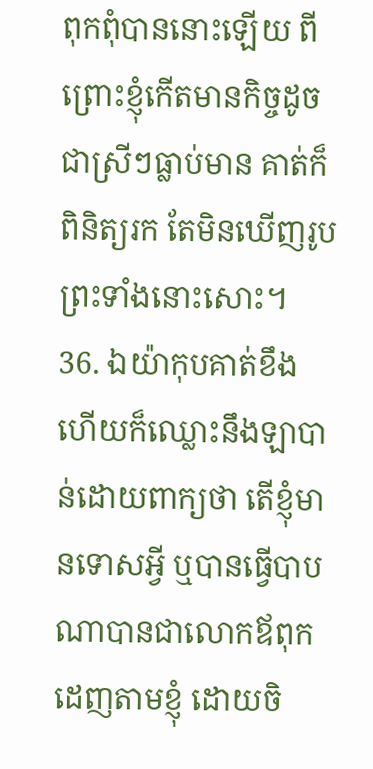ពុកពុំបាននោះឡើយ ពីព្រោះខ្ញុំកើតមានកិច្ចដូចជាស្រីៗធ្លាប់មាន គាត់ក៏ពិនិត្យរក តែមិនឃើញរូបព្រះទាំងនោះសោះ។
36. ឯយ៉ាកុបគាត់ខឹង ហើយក៏ឈ្លោះនឹងឡាបាន់ដោយពាក្យថា តើខ្ញុំមានទោសអ្វី ឬបានធ្វើបាបណាបានជាលោកឪពុកដេញតាមខ្ញុំ ដោយចិ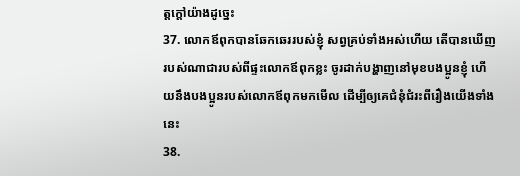ត្តក្តៅយ៉ាងដូច្នេះ
37. លោកឪពុកបានឆែកឆេររបស់ខ្ញុំ សព្វគ្រប់ទាំងអស់ហើយ តើបានឃើញរបស់ណាជារបស់ពីផ្ទះលោកឪពុកខ្លះ ចូរដាក់បង្ហាញនៅមុខបងប្អូនខ្ញុំ ហើយនឹងបងប្អូនរបស់លោកឪពុកមកមើល ដើម្បីឲ្យគេជំនុំជំរះពីរឿងយើងទាំងនេះ
38.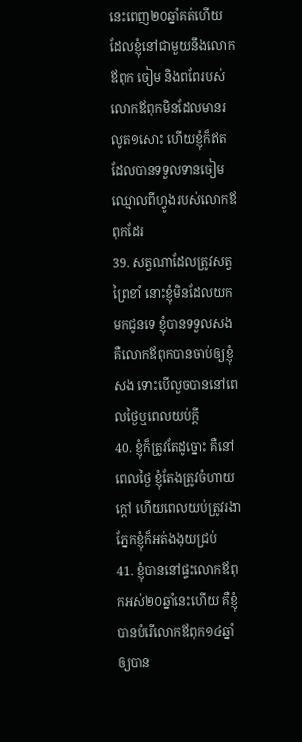នេះពេញ២០ឆ្នាំគត់ហើយ ដែលខ្ញុំនៅជាមួយនឹងលោកឪពុក ចៀម និងពពែរបស់លោកឪពុកមិនដែលមានរលូត១សោះ ហើយខ្ញុំក៏ឥតដែលបានទទួលទានចៀមឈ្មោលពីហ្វូងរបស់លោកឪពុកដែរ
39. សត្វណាដែលត្រូវសត្វព្រៃខាំ នោះខ្ញុំមិនដែលយកមកជូនទេ ខ្ញុំបានទទួលសង គឺលោកឪពុកបានចាប់ឲ្យខ្ញុំសង ទោះបើលួចបាននៅពេលថ្ងៃឬពេលយប់ក្តី
40. ខ្ញុំក៏ត្រូវតែដូច្នោះ គឺនៅពេលថ្ងៃ ខ្ញុំតែងត្រូវចំហាយក្តៅ ហើយពេលយប់ត្រូវរងា ភ្នែកខ្ញុំក៏អត់ងងុយជ្រប់
41. ខ្ញុំបាននៅផ្ទះលោកឪពុកអស់២០ឆ្នាំនេះហើយ គឺខ្ញុំបានបំរើលោកឪពុក១៤ឆ្នាំ ឲ្យបាន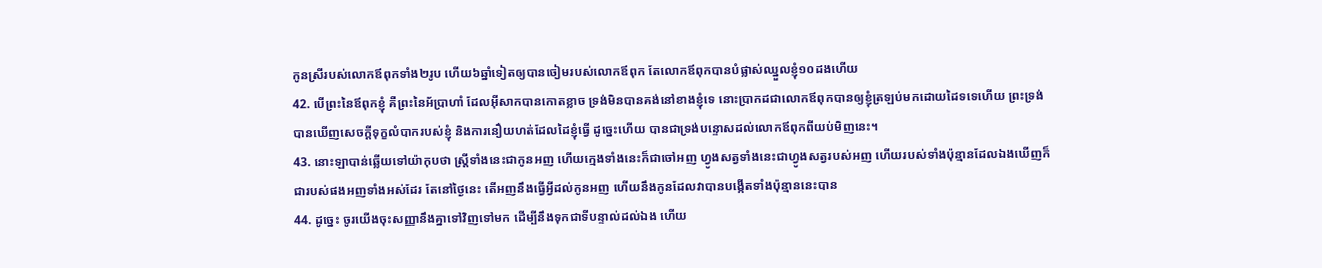កូនស្រីរបស់លោកឪពុកទាំង២រូប ហើយ៦ឆ្នាំទៀតឲ្យបានចៀមរបស់លោកឪពុក តែលោកឪពុកបានបំផ្លាស់ឈ្នួលខ្ញុំ១០ដងហើយ
42. បើព្រះនៃឪពុកខ្ញុំ គឺព្រះនៃអ័ប្រាហាំ ដែលអ៊ីសាកបានកោតខ្លាច ទ្រង់មិនបានគង់នៅខាងខ្ញុំទេ នោះប្រាកដជាលោកឪពុកបានឲ្យខ្ញុំត្រឡប់មកដោយដៃទទេហើយ ព្រះទ្រង់បានឃើញសេចក្ដីទុក្ខលំបាករបស់ខ្ញុំ និងការនឿយហត់ដែលដៃខ្ញុំធ្វើ ដូច្នេះហើយ បានជាទ្រង់បន្ទោសដល់លោកឪពុកពីយប់មិញនេះ។
43. នោះឡាបាន់ឆ្លើយទៅយ៉ាកុបថា ស្ត្រីទាំងនេះជាកូនអញ ហើយក្មេងទាំងនេះក៏ជាចៅអញ ហ្វូងសត្វទាំងនេះជាហ្វូងសត្វរបស់អញ ហើយរបស់ទាំងប៉ុន្មានដែលឯងឃើញក៏ជារបស់ផងអញទាំងអស់ដែរ តែនៅថ្ងៃនេះ តើអញនឹងធ្វើអ្វីដល់កូនអញ ហើយនឹងកូនដែលវាបានបង្កើតទាំងប៉ុន្មាននេះបាន
44. ដូច្នេះ ចូរយើងចុះសញ្ញានឹងគ្នាទៅវិញទៅមក ដើម្បីនឹងទុកជាទីបន្ទាល់ដល់ឯង ហើយ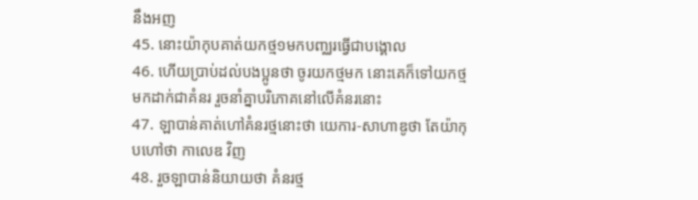នឹងអញ
45. នោះយ៉ាកុបគាត់យកថ្ម១មកបញ្ឈរធ្វើជាបង្គោល
46. ហើយប្រាប់ដល់បងប្អូនថា ចូរយកថ្មមក នោះគេក៏ទៅយកថ្មមកដាក់ជាគំនរ រួចនាំគ្នាបរិភោគនៅលើគំនរនោះ
47. ឡាបាន់គាត់ហៅគំនរថ្មនោះថា យេការ-សាហាឌូថា តែយ៉ាកុបហៅថា កាលេឌ វិញ
48. រួចឡាបាន់និយាយថា គំនរថ្ម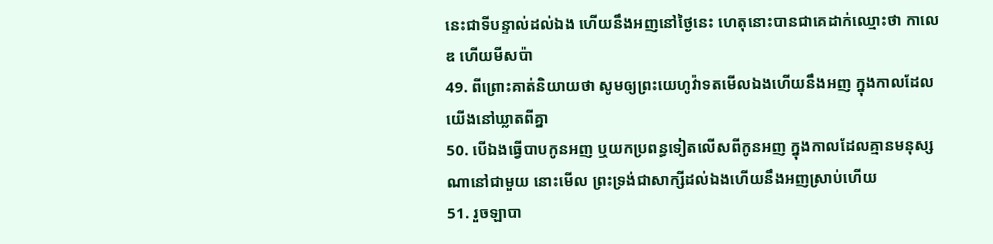នេះជាទីបន្ទាល់ដល់ឯង ហើយនឹងអញនៅថ្ងៃនេះ ហេតុនោះបានជាគេដាក់ឈ្មោះថា កាលេឌ ហើយមីសប៉ា
49. ពីព្រោះគាត់និយាយថា សូមឲ្យព្រះយេហូវ៉ាទតមើលឯងហើយនឹងអញ ក្នុងកាលដែលយើងនៅឃ្លាតពីគ្នា
50. បើឯងធ្វើបាបកូនអញ ឬយកប្រពន្ធទៀតលើសពីកូនអញ ក្នុងកាលដែលគ្មានមនុស្សណានៅជាមួយ នោះមើល ព្រះទ្រង់ជាសាក្សីដល់ឯងហើយនឹងអញស្រាប់ហើយ
51. រួចឡាបា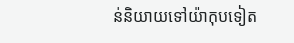ន់និយាយទៅយ៉ាកុបទៀត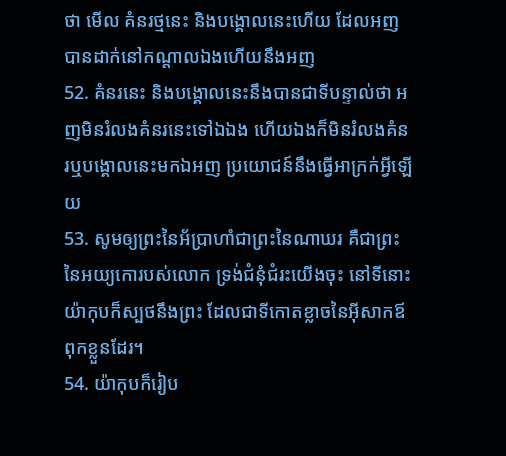ថា មើល គំនរថ្មនេះ និងបង្គោលនេះហើយ ដែលអញបានដាក់នៅកណ្តាលឯងហើយនឹងអញ
52. គំនរនេះ និងបង្គោលនេះនឹងបានជាទីបន្ទាល់ថា អញមិនរំលងគំនរនេះទៅឯឯង ហើយឯងក៏មិនរំលងគំនរឬបង្គោលនេះមកឯអញ ប្រយោជន៍នឹងធ្វើអាក្រក់អ្វីឡើយ
53. សូមឲ្យព្រះនៃអ័ប្រាហាំជាព្រះនៃណាឃរ គឺជាព្រះនៃអយ្យកោរបស់លោក ទ្រង់ជំនុំជំរះយើងចុះ នៅទីនោះ យ៉ាកុបក៏ស្បថនឹងព្រះ ដែលជាទីកោតខ្លាចនៃអ៊ីសាកឪពុកខ្លួនដែរ។
54. យ៉ាកុបក៏រៀប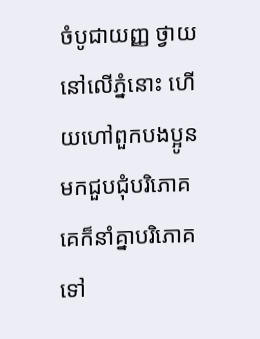ចំបូជាយញ្ញ ថ្វាយនៅលើភ្នំនោះ ហើយហៅពួកបងប្អូនមកជួបជុំបរិភោគ គេក៏នាំគ្នាបរិភោគទៅ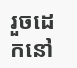រួចដេកនៅ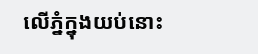លើភ្នំក្នុងយប់នោះ